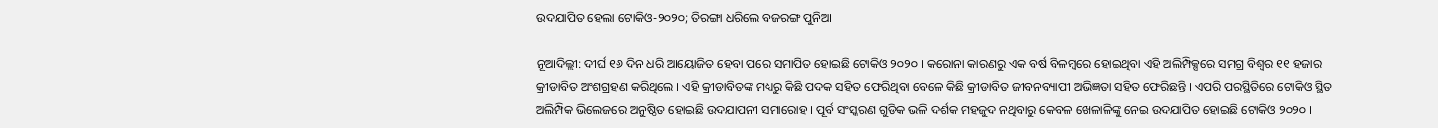ଉଦଯାପିତ ହେଲା ଟୋକିଓ-୨୦୨୦; ତିରଙ୍ଗା ଧରିଲେ ବଜରଙ୍ଗ ପୁନିଆ

ନୂଆଦିଲ୍ଲୀ: ଦୀର୍ଘ ୧୬ ଦିନ ଧରି ଆୟୋଜିତ ହେବା ପରେ ସମାପିତ ହୋଇଛି ଟୋକିଓ ୨୦୨୦ । କରୋନା କାରଣରୁ ଏକ ବର୍ଷ ବିଳମ୍ବରେ ହୋଇଥିବା ଏହି ଅଲିମ୍ପିକ୍ସରେ ସମଗ୍ର ବିଶ୍ୱର ୧୧ ହଜାର କ୍ରୀଡାବିତ ଅଂଶଗ୍ରହଣ କରିଥିଲେ । ଏହି କ୍ରୀଡାବିତଙ୍କ ମଧ୍ୟରୁ କିଛି ପଦକ ସହିତ ଫେରିଥିବା ବେଳେ କିଛି କ୍ରୀଡାବିତ ଜୀବନବ୍ୟାପୀ ଅଭିଜ୍ଞତା ସହିତ ଫେରିଛନ୍ତି । ଏପରି ପରସ୍ଥିତିରେ ଟୋକିଓ ସ୍ଥିତ ଅଲିମ୍ପିକ ଭିଲେଜରେ ଅନୁଷ୍ଠିତ ହୋଇଛି ଉଦଯାପନୀ ସମାରୋହ । ପୂର୍ବ ସଂସ୍କରଣ ଗୁଡିକ ଭଳି ଦର୍ଶକ ମହଜୁଦ ନଥିବାରୁ କେବଳ ଖେଳାଳିଙ୍କୁ ନେଇ ଉଦଯାପିତ ହୋଇଛି ଟୋକିଓ ୨୦୨୦ ।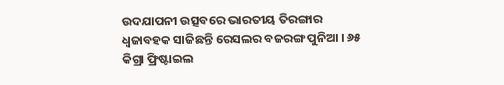ଉଦଯାପନୀ ଉତ୍ସବରେ ଭାରତୀୟ ତିରଙ୍ଗାର ଧ୍ୱଜାବହକ ସାଜିଛନ୍ତି ରେସଲର ବଜରଙ୍ଗ ପୁନିଆ । ୬୫ କିଗ୍ରା ଫ୍ରିଷ୍ଟାଇଲ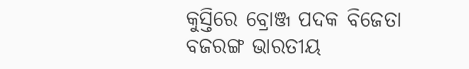କୁସ୍ତିରେ ବ୍ରୋଞ୍ଜ ପଦକ ବିଜେତା ବଜରଙ୍ଗ ଭାରତୀୟ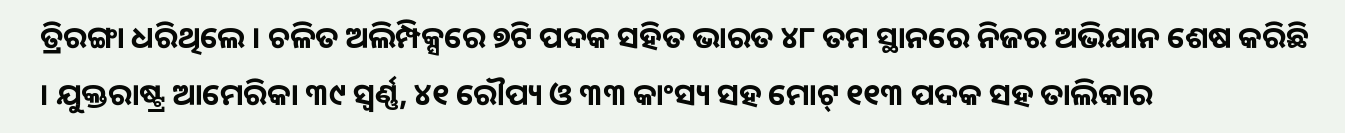ତ୍ରିରଙ୍ଗା ଧରିଥିଲେ । ଚଳିତ ଅଲିମ୍ପିକ୍ସରେ ୭ଟି ପଦକ ସହିତ ଭାରତ ୪୮ ତମ ସ୍ଥାନରେ ନିଜର ଅଭିଯାନ ଶେଷ କରିଛି । ଯୁକ୍ତରାଷ୍ଟ୍ର ଆମେରିକା ୩୯ ସ୍ଵର୍ଣ୍ଣ, ୪୧ ରୌପ୍ୟ ଓ ୩୩ କାଂସ୍ୟ ସହ ମୋଟ୍ ୧୧୩ ପଦକ ସହ ତାଲିକାର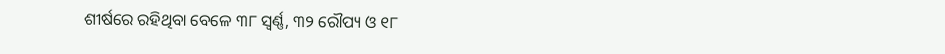ଶୀର୍ଷରେ ରହିଥିବା ବେଳେ ୩୮ ସ୍ଵର୍ଣ୍ଣ, ୩୨ ରୌପ୍ୟ ଓ ୧୮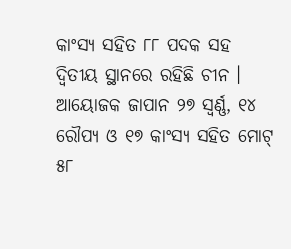କାଂସ୍ୟ ସହିତ ୮୮ ପଦକ ସହ ଦ୍ଵିତୀୟ ସ୍ଥାନରେ ରହିଛି ଚୀନ । ଆୟୋଜକ ଜାପାନ ୨୭ ସ୍ଵର୍ଣ୍ଣ, ୧୪ ରୌପ୍ୟ ଓ ୧୭ କାଂସ୍ୟ ସହିତ ମୋଟ୍ ୫୮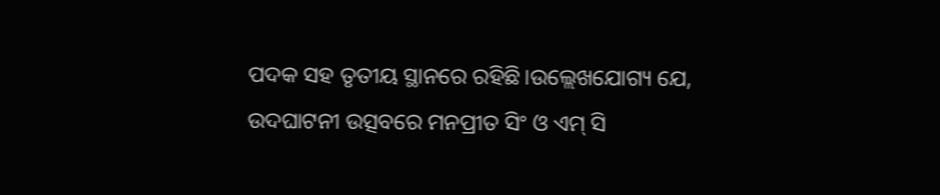ପଦକ ସହ ତୃତୀୟ ସ୍ଥାନରେ ରହିଛି।ଉଲ୍ଲେଖଯୋଗ୍ୟ ଯେ, ଉଦଘାଟନୀ ଉତ୍ସବରେ ମନପ୍ରୀତ ସିଂ ଓ ଏମ୍ ସି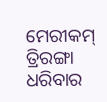ମେରୀକମ୍ ତ୍ରିରଙ୍ଗା ଧରିବାର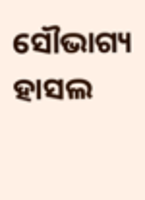ସୌଭାଗ୍ୟ ହାସଲ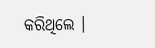କରିଥିଲେ ।